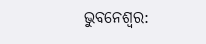ଭୁବନେଶ୍ୱର: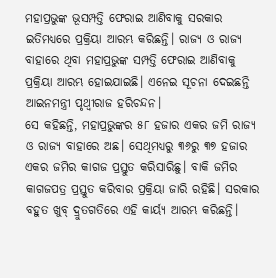ମହାପ୍ରଭୁଙ୍କ ଭୂସମ୍ପତ୍ତି ଫେରାଇ ଆଣିବାକୁ ସରକାର ଇତିମଧ୍ୟରେ ପ୍ରକ୍ରିୟା ଆରମ୍ଭ କରିଛନ୍ତି। ରାଜ୍ୟ ଓ ରାଜ୍ୟ ବାହାରେ ଥିବା ମହାପ୍ରଭୁଙ୍କ ସମ୍ପତ୍ତି ଫେରାଇ ଆଣିବାକୁ ପ୍ରକ୍ରିୟା ଆରମ୍ଭ ହୋଇଯାଇଛି। ଏନେଇ ସୂଚନା ଦେଇଛନ୍ତି ଆଇନମନ୍ତ୍ରୀ ପୃଥ୍ବୀରାଜ ହରିଚନ୍ଦନ।
ସେ କହିଛନ୍ତି, ମହାପ୍ରଭୁଙ୍କର ୫୮ ହଜାର ଏକର ଜମି ରାଜ୍ୟ ଓ ରାଜ୍ୟ ବାହାରେ ଅଛ। ସେଥିମଧ୍ୟରୁ ୩୬ରୁ ୩୭ ହଜାର ଏକର ଜମିର କାଗଜ ପ୍ରସ୍ତୁତ କରିସାରିଛୁ। ବାକି ଜମିର କାଗଜପତ୍ର ପ୍ରସ୍ତୁତ କରିବାର ପ୍ରକ୍ରିୟା ଜାରି ରହିଛି। ସରକାର ବହୁତ ଖୁବ୍ ଦ୍ରୁତଗତିରେ ଏହି କାର୍ୟ୍ୟ ଆରମ୍ଭ କରିଛନ୍ତି।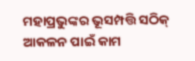ମହାପ୍ରଭୁଙ୍କର ଭୂସମ୍ପତ୍ତି ସଠିକ୍ ଆକଳନ ପାଇଁ କାମ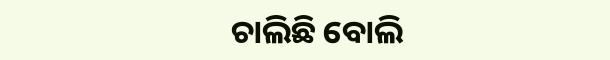ଚାଲିଛି ବୋଲି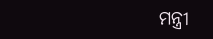ମନ୍ତ୍ରୀ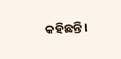କହିଛନ୍ତି।